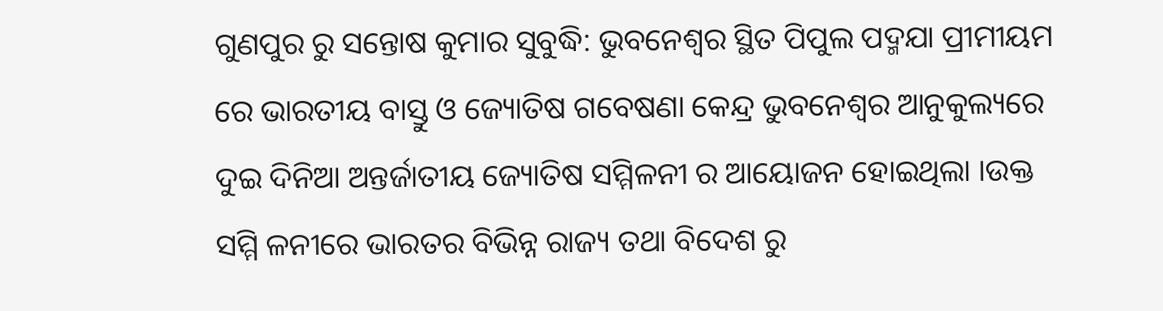ଗୁଣପୁର ରୁ ସନ୍ତୋଷ କୁମାର ସୁବୁଦ୍ଧି: ଭୁବନେଶ୍ୱର ସ୍ଥିତ ପିପୁଲ ପଦ୍ମଯା ପ୍ରୀମୀୟମ ରେ ଭାରତୀୟ ବାସ୍ତୁ ଓ ଜ୍ୟୋତିଷ ଗବେଷଣା କେନ୍ଦ୍ର ଭୁବନେଶ୍ୱର ଆନୁକୁଲ୍ୟରେ ଦୁଇ ଦିନିଆ ଅନ୍ତର୍ଜାତୀୟ ଜ୍ୟୋତିଷ ସମ୍ମିଳନୀ ର ଆୟୋଜନ ହୋଇଥିଲା ।ଉକ୍ତ ସମ୍ମି ଳନୀରେ ଭାରତର ବିଭିନ୍ନ ରାଜ୍ୟ ତଥା ବିଦେଶ ରୁ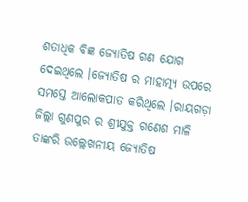ଶତାଧିକ ବିଜ୍ଞ ଜ୍ୟୋତିଷ ଗଣ ଯୋଗ ଦେଇଥିଲେ ।ଜ୍ୟୋତିଷ ର ମାହାତ୍ମ୍ୟ ଉପରେ ସମସ୍ତେ ଆଲୋକପାତ କରିଥିଲେ ।ରାୟଗଡ଼ା ଜିଲ୍ଲା ଗୁଣପୁର ର ଶ୍ରୀଯୁକ୍ତ ଗଣେଶ ମାଳି ତାଙ୍କରି ଉଲ୍ଲେଖନୀୟ ଜ୍ୟୋତିଷ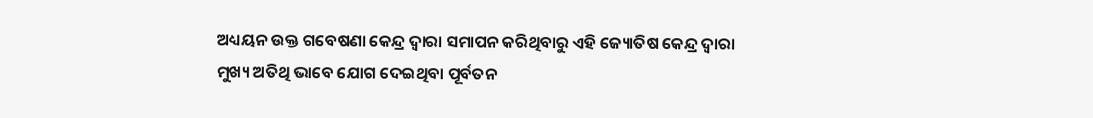ଅଧ୍ୟୟନ ଉକ୍ତ ଗବେଷଣା କେନ୍ଦ୍ର ଦ୍ବାରା ସମାପନ କରିଥିବାରୁ ଏହି ଜ୍ୟୋତିଷ କେନ୍ଦ୍ର ଦ୍ବାରା ମୁଖ୍ୟ ଅତିଥି ଭାବେ ଯୋଗ ଦେଇଥିବା ପୂର୍ବତନ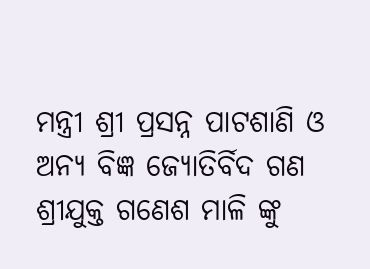ମନ୍ତ୍ରୀ ଶ୍ରୀ ପ୍ରସନ୍ନ ପାଟଶାଣି ଓ ଅନ୍ୟ ବିଜ୍ଞ ଜ୍ୟୋତିର୍ବିଦ ଗଣ ଶ୍ରୀଯୁକ୍ତ ଗଣେଶ ମାଳି ଙ୍କୁ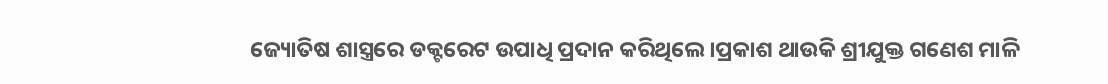ଜ୍ୟୋତିଷ ଶାସ୍ତ୍ରରେ ଡକ୍ଟରେଟ ଉପାଧି ପ୍ରଦାନ କରିଥିଲେ ।ପ୍ରକାଶ ଥାଉକି ଶ୍ରୀଯୁକ୍ତ ଗଣେଶ ମାଳି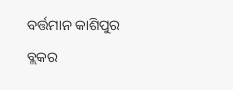ବର୍ତ୍ତମାନ କାଶିପୁର ବ୍ଲକର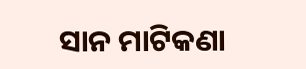ସାନ ମାଟିକଣା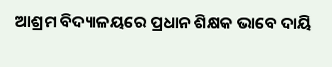ଆଶ୍ରମ ବିଦ୍ୟାଳୟରେ ପ୍ରଧାନ ଶିକ୍ଷକ ଭାବେ ଦାୟି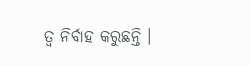ତ୍ଵ ନିର୍ବାହ କରୁଛନ୍ତି ।